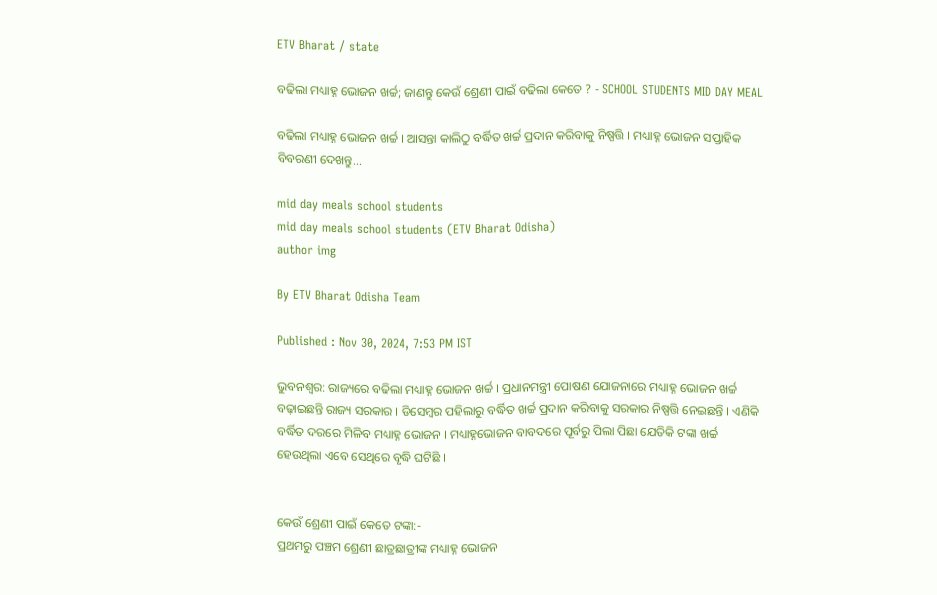ETV Bharat / state

ବଢିଲା ମଧ୍ୟାହ୍ନ ଭୋଜନ ଖର୍ଚ୍ଚ; ଜାଣନ୍ତୁ କେଉଁ ଶ୍ରେଣୀ ପାଇଁ ବଢିଲା କେତେ ? - SCHOOL STUDENTS MID DAY MEAL

ବଢିଲା ମଧ୍ୟାହ୍ନ ଭୋଜନ ଖର୍ଚ୍ଚ । ଆସନ୍ତା କାଲିଠୁ ବର୍ଦ୍ଧିତ ଖର୍ଚ୍ଚ ପ୍ରଦାନ କରିବାକୁ ନିଷ୍ପତ୍ତି । ମଧ୍ୟାହ୍ନ ଭୋଜନ ସପ୍ତାହିକ ବିବରଣୀ ଦେଖନ୍ତୁ...

mid day meals school students
mid day meals school students (ETV Bharat Odisha)
author img

By ETV Bharat Odisha Team

Published : Nov 30, 2024, 7:53 PM IST

ଭୁବନଶ୍ୱର: ରାଜ୍ୟରେ ବଢିଲା ମଧ୍ୟାହ୍ନ ଭୋଜନ ଖର୍ଚ୍ଚ । ପ୍ରଧାନମନ୍ତ୍ରୀ ପୋଷଣ ଯୋଜନାରେ ମଧ୍ୟାହ୍ନ ଭୋଜନ ଖର୍ଚ୍ଚ ବଢ଼ାଇଛନ୍ତି ରାଜ୍ୟ ସରକାର । ଡିସେମ୍ବର ପହିଲାରୁ ବର୍ଦ୍ଧିତ ଖର୍ଚ୍ଚ ପ୍ରଦାନ କରିବାକୁ ସରକାର ନିଷ୍ପତ୍ତି ନେଇଛନ୍ତି । ଏଣିକି ବର୍ଦ୍ଧିତ ଦରରେ ମିଳିବ ମଧ୍ୟାହ୍ନ ଭୋଜନ । ମଧ୍ୟାହ୍ନଭୋଜନ ବାବଦରେ ପୂର୍ବରୁ ପିଲା ପିଛା ଯେତିକି ଟଙ୍କା ଖର୍ଚ୍ଚ ହେଉଥିଲା ଏବେ ସେଥିରେ ବୃଦ୍ଧି ଘଟିଛି ।


କେଉଁ ଶ୍ରେଣୀ ପାଇଁ କେତେ ଟଙ୍କା:-
ପ୍ରଥମରୁ ପଞ୍ଚମ ଶ୍ରେଣୀ ଛାତ୍ରଛାତ୍ରୀଙ୍କ ମଧ୍ୟାହ୍ନ ଭୋଜନ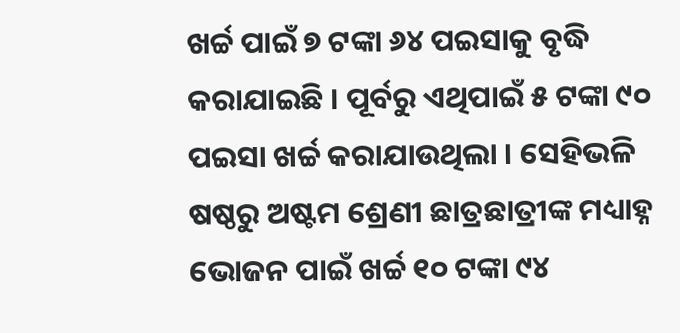ଖର୍ଚ୍ଚ ପାଇଁ ୭ ଟଙ୍କା ୬୪ ପଇସାକୁ ବୃଦ୍ଧି କରାଯାଇଛି । ପୂର୍ବରୁ ଏଥିପାଇଁ ୫ ଟଙ୍କା ୯୦ ପଇସା ଖର୍ଚ୍ଚ କରାଯାଉଥିଲା । ସେହିଭଳି ଷଷ୍ଠରୁ ଅଷ୍ଟମ ଶ୍ରେଣୀ ଛାତ୍ରଛାତ୍ରୀଙ୍କ ମଧ୍ୟାହ୍ନ ଭୋଜନ ପାଇଁ ଖର୍ଚ୍ଚ ୧୦ ଟଙ୍କା ୯୪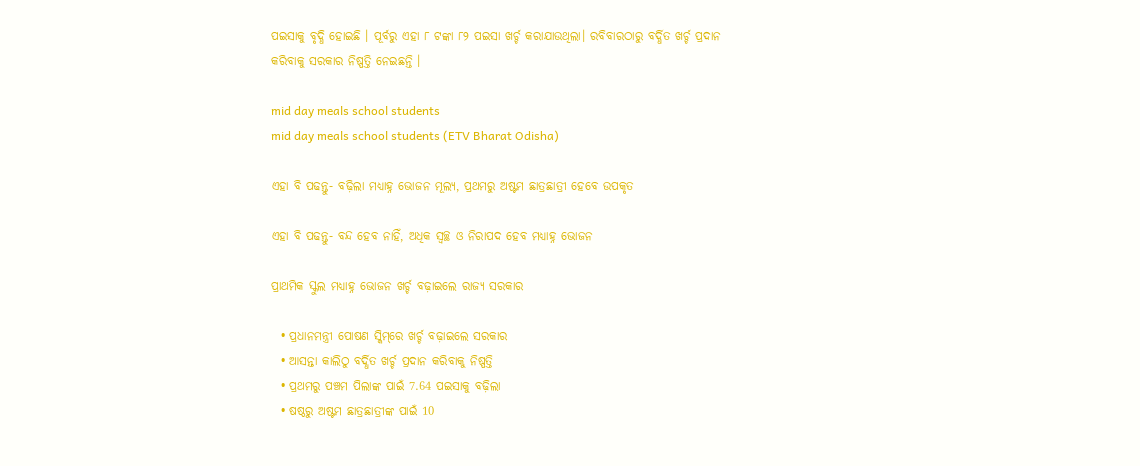ପଇସାକୁ ବୃଦ୍ଧି ହୋଇଛି । ପୂର୍ବରୁ ଏହା ୮ ଟଙ୍କା ୮୨ ପଇସା ଖର୍ଚ୍ଚ କରାଯାଉଥିଲା। ରବିବାରଠାରୁ ବର୍ଦ୍ଧିତ ଖର୍ଚ୍ଚ ପ୍ରଦାନ କରିବାକୁ ସରକାର ନିଷ୍ପତ୍ତି ନେଇଛନ୍ତି ।

mid day meals school students
mid day meals school students (ETV Bharat Odisha)

ଏହା ବି ପଢନ୍ତୁ- ବଢ଼ିଲା ମଧ୍ୟାହ୍ନ ଭୋଜନ ମୂଲ୍ୟ, ପ୍ରଥମରୁ ଅଷ୍ଟମ ଛାତ୍ରଛାତ୍ରୀ ହେବେ ଉପକୃତ

ଏହା ବି ପଢନ୍ତୁ- ବନ୍ଦ ହେବ ନାହିଁ, ଅଧିକ ସ୍ବଚ୍ଛ ଓ ନିରାପଦ ହେବ ମଧ୍ୟାହ୍ନ ଭୋଜନ

ପ୍ରାଥମିକ ସ୍କୁଲ ମଧ୍ୟାହ୍ନ ଭୋଜନ ଖର୍ଚ୍ଚ ବଢ଼ାଇଲେ ରାଜ୍ୟ ସରକାର

  • ପ୍ରଧାନମନ୍ତ୍ରୀ ପୋଷଣ ସ୍କିମ୍‌ରେ ଖର୍ଚ୍ଚ ବଢ଼ାଇଲେ ସରକାର
  • ଆସନ୍ତା କାଲିଠୁ ବର୍ଦ୍ଧିତ ଖର୍ଚ୍ଚ ପ୍ରଦାନ କରିବାକୁ ନିଷ୍ପତ୍ତି
  • ପ୍ରଥମରୁ ପଞ୍ଚମ ପିଲାଙ୍କ ପାଇଁ 7.64 ପଇସାକୁ ବଢ଼ିଲା
  • ଷଷ୍ଠରୁ ଅଷ୍ଟମ ଛାତ୍ରଛାତ୍ରୀଙ୍କ ପାଇଁ 10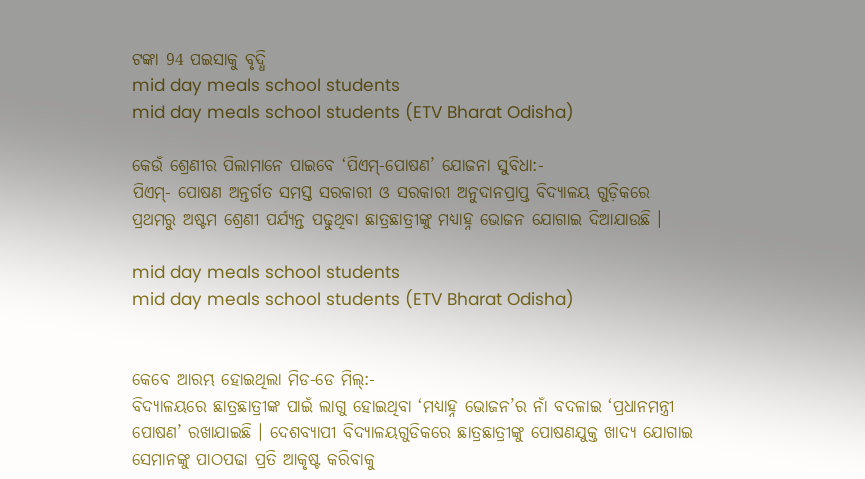ଟଙ୍କା 94 ପଇସାକୁ ବୃଦ୍ଧି
mid day meals school students
mid day meals school students (ETV Bharat Odisha)

କେଉଁ ଶ୍ରେଣୀର ପିଲାମାନେ ପାଇବେ ‘ପିଏମ୍-ପୋଷଣ’ ଯୋଜନା ସୁବିଧା:-
ପିଏମ୍- ପୋଷଣ ଅନ୍ତର୍ଗତ ସମସ୍ତ ସରକାରୀ ଓ ସରକାରୀ ଅନୁଦାନପ୍ରାପ୍ତ ବିଦ୍ୟାଳୟ ଗୁଡ଼ିକରେ ପ୍ରଥମରୁ ଅଷ୍ଟମ ଶ୍ରେଣୀ ପର୍ଯ୍ୟନ୍ତ ପଢୁଥିବା ଛାତ୍ରଛାତ୍ରୀଙ୍କୁ ମଧ୍ୟାହ୍ନ ଭୋଜନ ଯୋଗାଇ ଦିଆଯାଉଛି ।

mid day meals school students
mid day meals school students (ETV Bharat Odisha)


କେବେ ଆରମ୍ଭ ହୋଇଥିଲା ମିଡ-ଡେ ମିଲ୍‌:-
ବିଦ୍ୟାଳୟରେ ଛାତ୍ରଛାତ୍ରୀଙ୍କ ପାଇଁ ଲାଗୁ ହୋଇଥିବା ‘ମଧ୍ୟାହ୍ନ ଭୋଜନ’ର ନାଁ ବଦଳାଇ ‘ପ୍ରଧାନମନ୍ତ୍ରୀ ପୋଷଣ’ ରଖାଯାଇଛି । ଦେଶବ୍ୟାପୀ ବିଦ୍ୟାଳୟଗୁଡିକରେ ଛାତ୍ରଛାତ୍ରୀଙ୍କୁ ପୋଷଣଯୁକ୍ତ ଖାଦ୍ୟ ଯୋଗାଇ ସେମାନଙ୍କୁ ପାଠପଢା ପ୍ରତି ଆକୃଷ୍ଟ କରିବାକୁ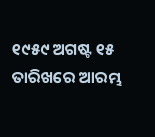୧୯୫୯ ଅଗଷ୍ଟ ୧୫ ତାରିଖରେ ଆରମ୍ଭ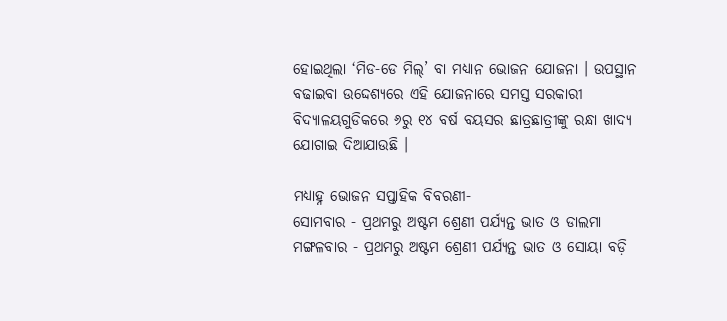ହୋଇଥିଲା ‘ମିଡ-ଡେ ମିଲ୍‌’ ବା ମଧ୍ୟାନ ଭୋଜନ ଯୋଜନା । ଉପସ୍ଥାନ ବଢାଇବା ଉଦ୍ଦେଶ୍ୟରେ ଏହି ଯୋଜନାରେ ସମସ୍ତ ସରକାରୀ ବିଦ୍ୟାଳୟଗୁଡିକରେ ୬ରୁ ୧୪ ବର୍ଷ ବୟସର ଛାତ୍ରଛାତ୍ରୀଙ୍କୁ ରନ୍ଧା ଖାଦ୍ୟ ଯୋଗାଇ ଦିଆଯାଉଛି ।

ମଧ୍ୟାହ୍ନ ଭୋଜନ ସପ୍ତାହିକ ବିବରଣୀ-
ସୋମବାର - ପ୍ରଥମରୁ ଅଷ୍ଟମ ଶ୍ରେଣୀ ପର୍ଯ୍ୟନ୍ତ ଭାତ ଓ ଡାଲମା
ମଙ୍ଗଳବାର - ପ୍ରଥମରୁ ଅଷ୍ଟମ ଶ୍ରେଣୀ ପର୍ଯ୍ୟନ୍ତ ଭାତ ଓ ସୋୟା ବଡ଼ି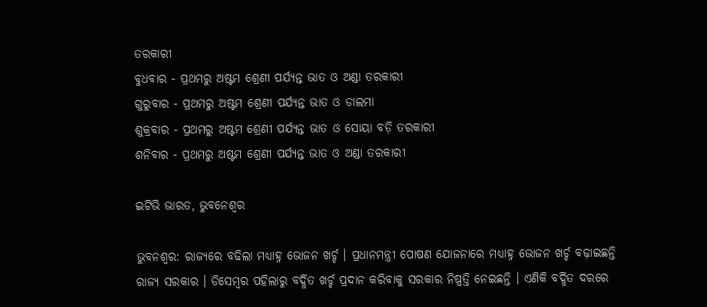ତରକାରୀ
ବୁଧବାର - ପ୍ରଥମରୁ ଅଷ୍ଟମ ଶ୍ରେଣୀ ପର୍ଯ୍ୟନ୍ତ ଭାତ ଓ ଅଣ୍ଡା ତରକାରୀ
ଗୁରୁବାର - ପ୍ରଥମରୁ ଅଷ୍ଟମ ଶ୍ରେଣୀ ପର୍ଯ୍ୟନ୍ତ ଭାତ ଓ ଡାଲମା
ଶୁକ୍ରବାର - ପ୍ରଥମରୁ ଅଷ୍ଟମ ଶ୍ରେଣୀ ପର୍ଯ୍ୟନ୍ତ ଭାତ ଓ ସୋୟା ବଡ଼ି ତରକାରୀ
ଶନିବାର - ପ୍ରଥମରୁ ଅଷ୍ଟମ ଶ୍ରେଣୀ ପର୍ଯ୍ୟନ୍ତ ଭାତ ଓ ଅଣ୍ଡା ତରକାରୀ

ଇଟିଭି ଭାରତ, ଭୁବନେଶ୍ୱର

ଭୁବନଶ୍ୱର: ରାଜ୍ୟରେ ବଢିଲା ମଧ୍ୟାହ୍ନ ଭୋଜନ ଖର୍ଚ୍ଚ । ପ୍ରଧାନମନ୍ତ୍ରୀ ପୋଷଣ ଯୋଜନାରେ ମଧ୍ୟାହ୍ନ ଭୋଜନ ଖର୍ଚ୍ଚ ବଢ଼ାଇଛନ୍ତି ରାଜ୍ୟ ସରକାର । ଡିସେମ୍ବର ପହିଲାରୁ ବର୍ଦ୍ଧିତ ଖର୍ଚ୍ଚ ପ୍ରଦାନ କରିବାକୁ ସରକାର ନିଷ୍ପତ୍ତି ନେଇଛନ୍ତି । ଏଣିକି ବର୍ଦ୍ଧିତ ଦରରେ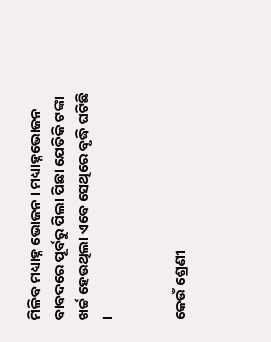ମିଳିବ ମଧ୍ୟାହ୍ନ ଭୋଜନ । ମଧ୍ୟାହ୍ନଭୋଜନ ବାବଦରେ ପୂର୍ବରୁ ପିଲା ପିଛା ଯେତିକି ଟଙ୍କା ଖର୍ଚ୍ଚ ହେଉଥିଲା ଏବେ ସେଥିରେ ବୃଦ୍ଧି ଘଟିଛି ।


କେଉଁ ଶ୍ରେଣୀ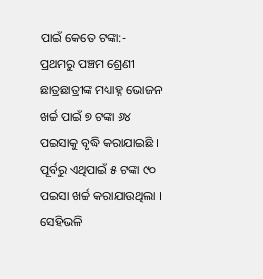ପାଇଁ କେତେ ଟଙ୍କା:-
ପ୍ରଥମରୁ ପଞ୍ଚମ ଶ୍ରେଣୀ ଛାତ୍ରଛାତ୍ରୀଙ୍କ ମଧ୍ୟାହ୍ନ ଭୋଜନ ଖର୍ଚ୍ଚ ପାଇଁ ୭ ଟଙ୍କା ୬୪ ପଇସାକୁ ବୃଦ୍ଧି କରାଯାଇଛି । ପୂର୍ବରୁ ଏଥିପାଇଁ ୫ ଟଙ୍କା ୯୦ ପଇସା ଖର୍ଚ୍ଚ କରାଯାଉଥିଲା । ସେହିଭଳି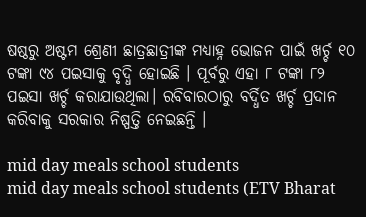ଷଷ୍ଠରୁ ଅଷ୍ଟମ ଶ୍ରେଣୀ ଛାତ୍ରଛାତ୍ରୀଙ୍କ ମଧ୍ୟାହ୍ନ ଭୋଜନ ପାଇଁ ଖର୍ଚ୍ଚ ୧୦ ଟଙ୍କା ୯୪ ପଇସାକୁ ବୃଦ୍ଧି ହୋଇଛି । ପୂର୍ବରୁ ଏହା ୮ ଟଙ୍କା ୮୨ ପଇସା ଖର୍ଚ୍ଚ କରାଯାଉଥିଲା। ରବିବାରଠାରୁ ବର୍ଦ୍ଧିତ ଖର୍ଚ୍ଚ ପ୍ରଦାନ କରିବାକୁ ସରକାର ନିଷ୍ପତ୍ତି ନେଇଛନ୍ତି ।

mid day meals school students
mid day meals school students (ETV Bharat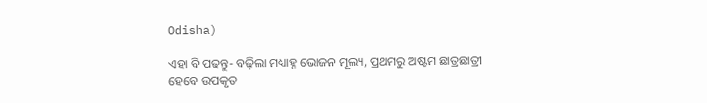Odisha)

ଏହା ବି ପଢନ୍ତୁ- ବଢ଼ିଲା ମଧ୍ୟାହ୍ନ ଭୋଜନ ମୂଲ୍ୟ, ପ୍ରଥମରୁ ଅଷ୍ଟମ ଛାତ୍ରଛାତ୍ରୀ ହେବେ ଉପକୃତ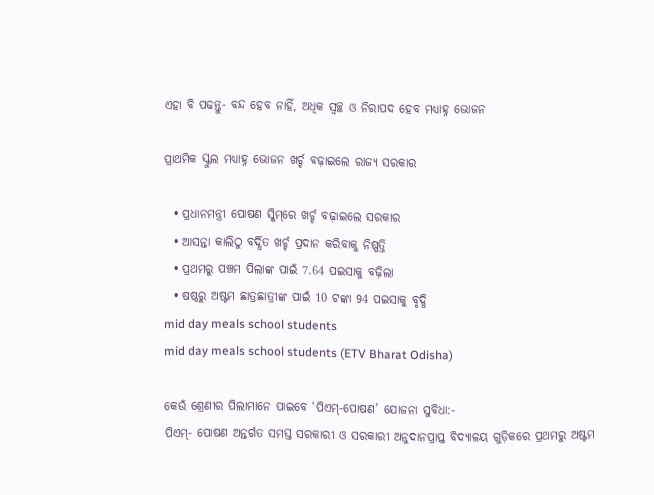ଏହା ବି ପଢନ୍ତୁ- ବନ୍ଦ ହେବ ନାହିଁ, ଅଧିକ ସ୍ବଚ୍ଛ ଓ ନିରାପଦ ହେବ ମଧ୍ୟାହ୍ନ ଭୋଜନ

ପ୍ରାଥମିକ ସ୍କୁଲ ମଧ୍ୟାହ୍ନ ଭୋଜନ ଖର୍ଚ୍ଚ ବଢ଼ାଇଲେ ରାଜ୍ୟ ସରକାର

  • ପ୍ରଧାନମନ୍ତ୍ରୀ ପୋଷଣ ସ୍କିମ୍‌ରେ ଖର୍ଚ୍ଚ ବଢ଼ାଇଲେ ସରକାର
  • ଆସନ୍ତା କାଲିଠୁ ବର୍ଦ୍ଧିତ ଖର୍ଚ୍ଚ ପ୍ରଦାନ କରିବାକୁ ନିଷ୍ପତ୍ତି
  • ପ୍ରଥମରୁ ପଞ୍ଚମ ପିଲାଙ୍କ ପାଇଁ 7.64 ପଇସାକୁ ବଢ଼ିଲା
  • ଷଷ୍ଠରୁ ଅଷ୍ଟମ ଛାତ୍ରଛାତ୍ରୀଙ୍କ ପାଇଁ 10 ଟଙ୍କା 94 ପଇସାକୁ ବୃଦ୍ଧି
mid day meals school students
mid day meals school students (ETV Bharat Odisha)

କେଉଁ ଶ୍ରେଣୀର ପିଲାମାନେ ପାଇବେ ‘ପିଏମ୍-ପୋଷଣ’ ଯୋଜନା ସୁବିଧା:-
ପିଏମ୍- ପୋଷଣ ଅନ୍ତର୍ଗତ ସମସ୍ତ ସରକାରୀ ଓ ସରକାରୀ ଅନୁଦାନପ୍ରାପ୍ତ ବିଦ୍ୟାଳୟ ଗୁଡ଼ିକରେ ପ୍ରଥମରୁ ଅଷ୍ଟମ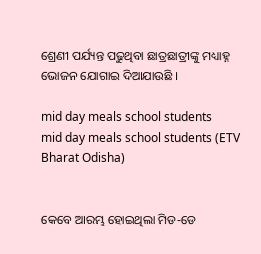ଶ୍ରେଣୀ ପର୍ଯ୍ୟନ୍ତ ପଢୁଥିବା ଛାତ୍ରଛାତ୍ରୀଙ୍କୁ ମଧ୍ୟାହ୍ନ ଭୋଜନ ଯୋଗାଇ ଦିଆଯାଉଛି ।

mid day meals school students
mid day meals school students (ETV Bharat Odisha)


କେବେ ଆରମ୍ଭ ହୋଇଥିଲା ମିଡ-ଡେ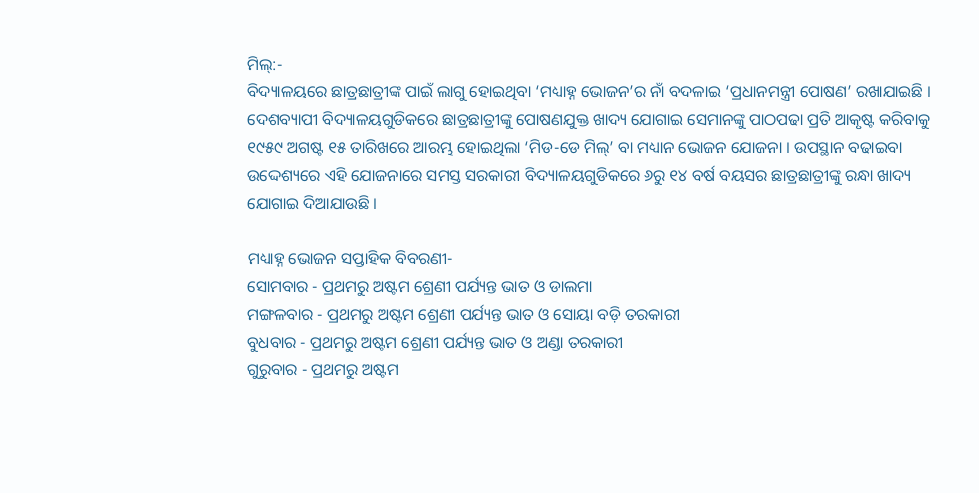ମିଲ୍‌:-
ବିଦ୍ୟାଳୟରେ ଛାତ୍ରଛାତ୍ରୀଙ୍କ ପାଇଁ ଲାଗୁ ହୋଇଥିବା ‘ମଧ୍ୟାହ୍ନ ଭୋଜନ’ର ନାଁ ବଦଳାଇ ‘ପ୍ରଧାନମନ୍ତ୍ରୀ ପୋଷଣ’ ରଖାଯାଇଛି । ଦେଶବ୍ୟାପୀ ବିଦ୍ୟାଳୟଗୁଡିକରେ ଛାତ୍ରଛାତ୍ରୀଙ୍କୁ ପୋଷଣଯୁକ୍ତ ଖାଦ୍ୟ ଯୋଗାଇ ସେମାନଙ୍କୁ ପାଠପଢା ପ୍ରତି ଆକୃଷ୍ଟ କରିବାକୁ ୧୯୫୯ ଅଗଷ୍ଟ ୧୫ ତାରିଖରେ ଆରମ୍ଭ ହୋଇଥିଲା ‘ମିଡ-ଡେ ମିଲ୍‌’ ବା ମଧ୍ୟାନ ଭୋଜନ ଯୋଜନା । ଉପସ୍ଥାନ ବଢାଇବା ଉଦ୍ଦେଶ୍ୟରେ ଏହି ଯୋଜନାରେ ସମସ୍ତ ସରକାରୀ ବିଦ୍ୟାଳୟଗୁଡିକରେ ୬ରୁ ୧୪ ବର୍ଷ ବୟସର ଛାତ୍ରଛାତ୍ରୀଙ୍କୁ ରନ୍ଧା ଖାଦ୍ୟ ଯୋଗାଇ ଦିଆଯାଉଛି ।

ମଧ୍ୟାହ୍ନ ଭୋଜନ ସପ୍ତାହିକ ବିବରଣୀ-
ସୋମବାର - ପ୍ରଥମରୁ ଅଷ୍ଟମ ଶ୍ରେଣୀ ପର୍ଯ୍ୟନ୍ତ ଭାତ ଓ ଡାଲମା
ମଙ୍ଗଳବାର - ପ୍ରଥମରୁ ଅଷ୍ଟମ ଶ୍ରେଣୀ ପର୍ଯ୍ୟନ୍ତ ଭାତ ଓ ସୋୟା ବଡ଼ି ତରକାରୀ
ବୁଧବାର - ପ୍ରଥମରୁ ଅଷ୍ଟମ ଶ୍ରେଣୀ ପର୍ଯ୍ୟନ୍ତ ଭାତ ଓ ଅଣ୍ଡା ତରକାରୀ
ଗୁରୁବାର - ପ୍ରଥମରୁ ଅଷ୍ଟମ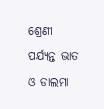ଶ୍ରେଣୀ ପର୍ଯ୍ୟନ୍ତ ଭାତ ଓ ଡାଲମା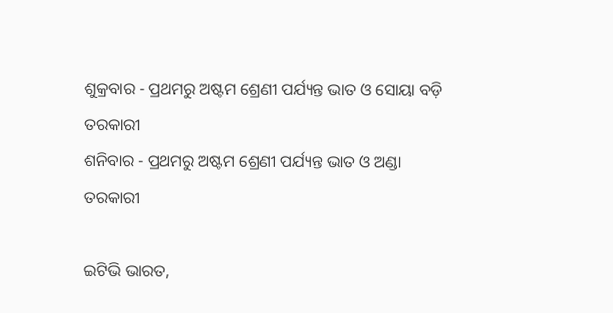ଶୁକ୍ରବାର - ପ୍ରଥମରୁ ଅଷ୍ଟମ ଶ୍ରେଣୀ ପର୍ଯ୍ୟନ୍ତ ଭାତ ଓ ସୋୟା ବଡ଼ି ତରକାରୀ
ଶନିବାର - ପ୍ରଥମରୁ ଅଷ୍ଟମ ଶ୍ରେଣୀ ପର୍ଯ୍ୟନ୍ତ ଭାତ ଓ ଅଣ୍ଡା ତରକାରୀ

ଇଟିଭି ଭାରତ,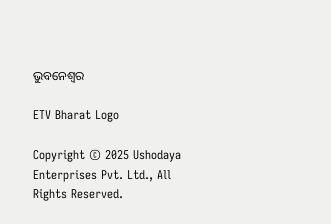ଭୁବନେଶ୍ୱର

ETV Bharat Logo

Copyright © 2025 Ushodaya Enterprises Pvt. Ltd., All Rights Reserved.